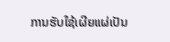ການຮັບໃຊ້ເຜີຍແຜ່ເປັນ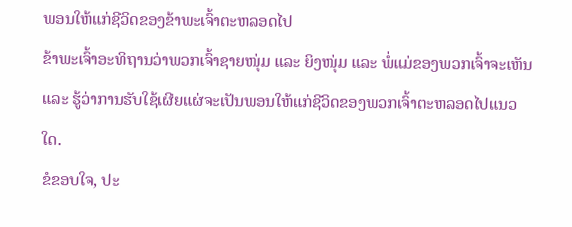ພອນໃຫ້ແກ່ຊີວິດຂອງຂ້າພະເຈົ້າຕະຫລອດໄປ
ຂ້າພະເຈົ້າອະທິຖານວ່າພວກເຈົ້າຊາຍໜຸ່ມ ແລະ ຍິງໜຸ່ມ ແລະ ພໍ່ແມ່ຂອງພວກເຈົ້າຈະເຫັນ ແລະ ຮູ້ວ່າການຮັບໃຊ້ເຜີຍແຜ່ຈະເປັນພອນໃຫ້ແກ່ຊີວິດຂອງພວກເຈົ້າຕະຫລອດໄປແນວໃດ.
ຂໍຂອບໃຈ, ປະ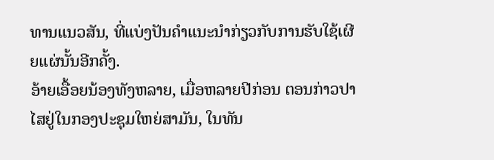ທານແນວສັນ, ທີ່ແບ່ງປັນຄຳແນະນຳກ່ຽວກັບການຮັບໃຊ້ເຜີຍແຜ່ນັ້ນອີກຄັ້ງ.
ອ້າຍເອື້ອຍນ້ອງທັງຫລາຍ, ເມື່ອຫລາຍປີກ່ອນ ຕອນກ່າວປາໄສຢູ່ໃນກອງປະຊຸມໃຫຍ່ສາມັນ, ໃນທັນ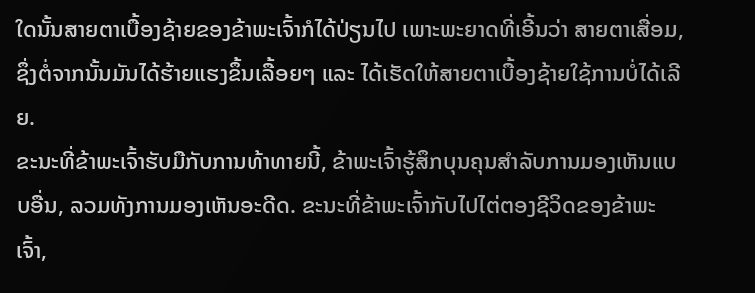ໃດນັ້ນສາຍຕາເບື້ອງຊ້າຍຂອງຂ້າພະເຈົ້າກໍໄດ້ປ່ຽນໄປ ເພາະພະຍາດທີ່ເອີ້ນວ່າ ສາຍຕາເສື່ອມ, ຊຶ່ງຕໍ່ຈາກນັ້ນມັນໄດ້ຮ້າຍແຮງຂຶ້ນເລື້ອຍໆ ແລະ ໄດ້ເຮັດໃຫ້ສາຍຕາເບື້ອງຊ້າຍໃຊ້ການບໍ່ໄດ້ເລີຍ.
ຂະນະທີ່ຂ້າພະເຈົ້າຮັບມືກັບການທ້າທາຍນີ້, ຂ້າພະເຈົ້າຮູ້ສຶກບຸນຄຸນສຳລັບການມອງເຫັນແບບອື່ນ, ລວມທັງການມອງເຫັນອະດີດ. ຂະນະທີ່ຂ້າພະເຈົ້າກັບໄປໄຕ່ຕອງຊີວິດຂອງຂ້າພະເຈົ້າ,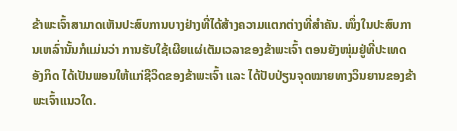ຂ້າພະເຈົ້າສາມາດເຫັນປະສົບການບາງຢ່າງທີ່ໄດ້ສ້າງຄວາມແຕກຕ່າງທີ່ສຳຄັນ. ໜຶ່ງໃນປະສົບການເຫລົ່ານັ້ນກໍແມ່ນວ່າ ການຮັບໃຊ້ເຜີຍແຜ່ເຕັມເວລາຂອງຂ້າພະເຈົ້າ ຕອນຍັງໜຸ່ມຢູ່ທີ່ປະເທດອັງກິດ ໄດ້ເປັນພອນໃຫ້ແກ່ຊີວິດຂອງຂ້າພະເຈົ້າ ແລະ ໄດ້ປັບປ່ຽນຈຸດໝາຍທາງວິນຍານຂອງຂ້າພະເຈົ້າແນວໃດ.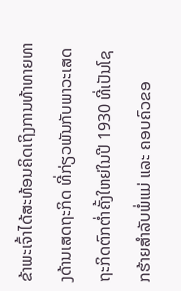ຂ້າພະເຈົ້າໄດ້ສະທ້ອນຄິດເຖິງການທ້າທາຍທາງດ້ານເສດຖະກິດ ທີ່ກ່ຽວພັນກັບພາວະເສດຖະກິດຕົກຕ່ຳຄັ້ງໃຫຍ່ໃນປີ 1930 ທີ່ເປັນໂຊກຮ້າຍສຳລັບພໍ່ແມ່ ແລະ ຄອບຄົວຂອ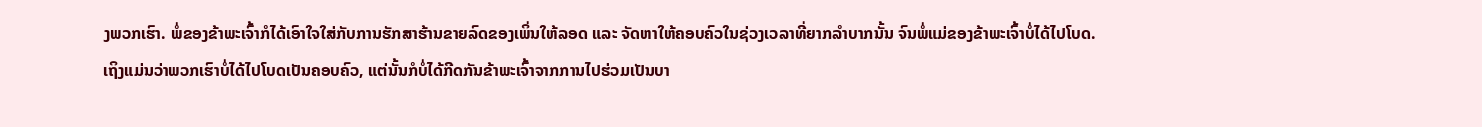ງພວກເຮົາ. ພໍ່ຂອງຂ້າພະເຈົ້າກໍໄດ້ເອົາໃຈໃສ່ກັບການຮັກສາຮ້ານຂາຍລົດຂອງເພິ່ນໃຫ້ລອດ ແລະ ຈັດຫາໃຫ້ຄອບຄົວໃນຊ່ວງເວລາທີ່ຍາກລຳບາກນັ້ນ ຈົນພໍ່ແມ່ຂອງຂ້າພະເຈົ້າບໍ່ໄດ້ໄປໂບດ.
ເຖິງແມ່ນວ່າພວກເຮົາບໍ່ໄດ້ໄປໂບດເປັນຄອບຄົວ, ແຕ່ນັ້ນກໍບໍ່ໄດ້ກີດກັນຂ້າພະເຈົ້າຈາກການໄປຮ່ວມເປັນບາ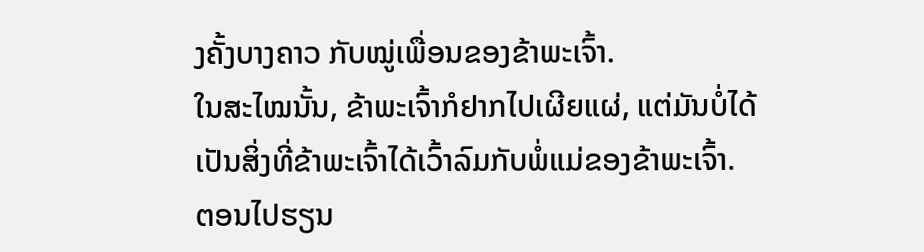ງຄັ້ງບາງຄາວ ກັບໝູ່ເພື່ອນຂອງຂ້າພະເຈົ້າ.
ໃນສະໄໝນັ້ນ, ຂ້າພະເຈົ້າກໍຢາກໄປເຜີຍແຜ່, ແຕ່ມັນບໍ່ໄດ້ເປັນສິ່ງທີ່ຂ້າພະເຈົ້າໄດ້ເວົ້າລົມກັບພໍ່ແມ່ຂອງຂ້າພະເຈົ້າ.
ຕອນໄປຮຽນ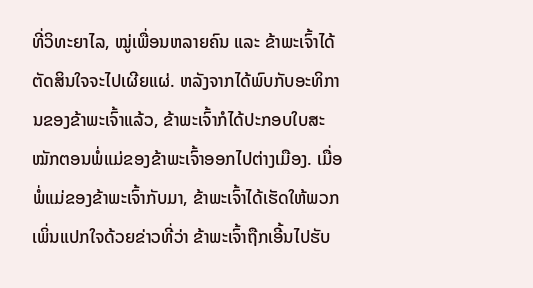ທີ່ວິທະຍາໄລ, ໝູ່ເພື່ອນຫລາຍຄົນ ແລະ ຂ້າພະເຈົ້າໄດ້ຕັດສິນໃຈຈະໄປເຜີຍແຜ່. ຫລັງຈາກໄດ້ພົບກັບອະທິການຂອງຂ້າພະເຈົ້າແລ້ວ, ຂ້າພະເຈົ້າກໍໄດ້ປະກອບໃບສະໝັກຕອນພໍ່ແມ່ຂອງຂ້າພະເຈົ້າອອກໄປຕ່າງເມືອງ. ເມື່ອພໍ່ແມ່ຂອງຂ້າພະເຈົ້າກັບມາ, ຂ້າພະເຈົ້າໄດ້ເຮັດໃຫ້ພວກເພິ່ນແປກໃຈດ້ວຍຂ່າວທີ່ວ່າ ຂ້າພະເຈົ້າຖືກເອີ້ນໄປຮັບ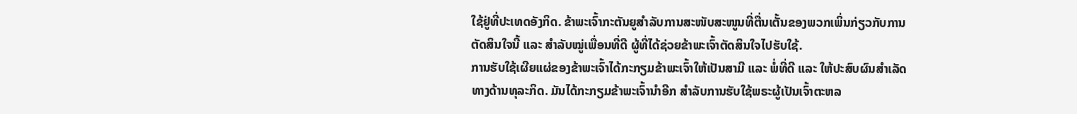ໃຊ້ຢູ່ທີ່ປະເທດອັງກິດ. ຂ້າພະເຈົ້າກະຕັນຍູສຳລັບການສະໜັບສະໜູນທີ່ຕື່ນເຕັ້ນຂອງພວກເພິ່ນກ່ຽວກັບການຕັດສິນໃຈນີ້ ແລະ ສຳລັບໝູ່ເພື່ອນທີ່ດີ ຜູ້ທີ່ໄດ້ຊ່ວຍຂ້າພະເຈົ້າຕັດສິນໃຈໄປຮັບໃຊ້.
ການຮັບໃຊ້ເຜີຍແຜ່ຂອງຂ້າພະເຈົ້າໄດ້ກະກຽມຂ້າພະເຈົ້າໃຫ້ເປັນສາມີ ແລະ ພໍ່ທີ່ດີ ແລະ ໃຫ້ປະສົບຜົນສຳເລັດທາງດ້ານທຸລະກິດ. ມັນໄດ້ກະກຽມຂ້າພະເຈົ້ານຳອີກ ສຳລັບການຮັບໃຊ້ພຣະຜູ້ເປັນເຈົ້າຕະຫລ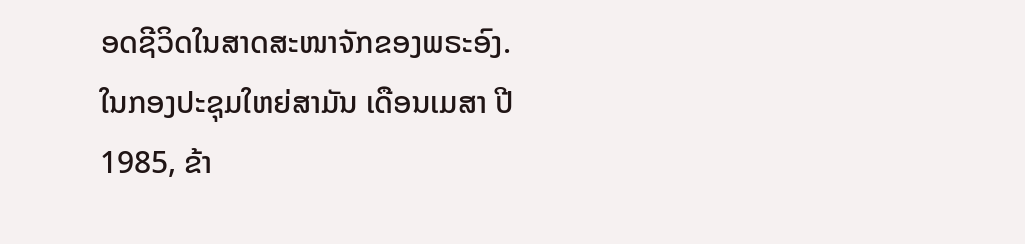ອດຊີວິດໃນສາດສະໜາຈັກຂອງພຣະອົງ.
ໃນກອງປະຊຸມໃຫຍ່ສາມັນ ເດືອນເມສາ ປີ 1985, ຂ້າ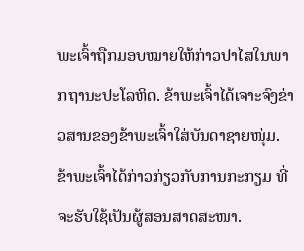ພະເຈົ້າຖືກມອບໝາຍໃຫ້ກ່າວປາໄສໃນພາກຖານະປະໂລຫິດ. ຂ້າພະເຈົ້າໄດ້ເຈາະຈົງຂ່າວສານຂອງຂ້າພະເຈົ້າໃສ່ບັນດາຊາຍໜຸ່ມ. ຂ້າພະເຈົ້າໄດ້ກ່າວກ່ຽວກັບການກະກຽມ ທີ່ຈະຮັບໃຊ້ເປັນຜູ້ສອນສາດສະໜາ.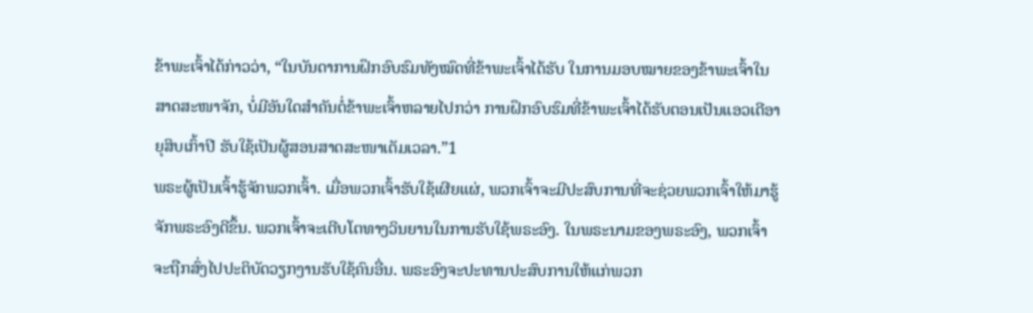ຂ້າພະເຈົ້າໄດ້ກ່າວວ່າ, “ໃນບັນດາການຝຶກອົບຮົມທັງໝົດທີ່ຂ້າພະເຈົ້າໄດ້ຮັບ ໃນການມອບໝາຍຂອງຂ້າພະເຈົ້າໃນສາດສະໜາຈັກ, ບໍ່ມີອັນໃດສຳຄັນຕໍ່ຂ້າພະເຈົ້າຫລາຍໄປກວ່າ ການຝຶກອົບຮົມທີ່ຂ້າພະເຈົ້າໄດ້ຮັບຕອນເປັນແອວເດີອາຍຸສິບເກົ້າປີ ຮັບໃຊ້ເປັນຜູ້ສອນສາດສະໜາເຕັມເວລາ.”1
ພຣະຜູ້ເປັນເຈົ້າຮູ້ຈັກພວກເຈົ້າ. ເມື່ອພວກເຈົ້າຮັບໃຊ້ເຜີຍແຜ່, ພວກເຈົ້າຈະມີປະສົບການທີ່ຈະຊ່ວຍພວກເຈົ້າໃຫ້ມາຮູ້ຈັກພຣະອົງດີຂຶ້ນ. ພວກເຈົ້າຈະເຕີບໂຕທາງວິນຍານໃນການຮັບໃຊ້ພຣະອົງ. ໃນພຣະນາມຂອງພຣະອົງ, ພວກເຈົ້າຈະຖືກສົ່ງໄປປະຕິບັດວຽກງານຮັບໃຊ້ຄົນອື່ນ. ພຣະອົງຈະປະທານປະສົບການໃຫ້ແກ່ພວກ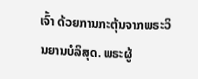ເຈົ້າ ດ້ວຍການກະຕຸ້ນຈາກພຣະວິນຍານບໍລິສຸດ. ພຣະຜູ້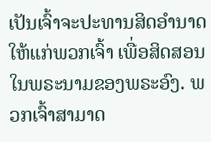ເປັນເຈົ້າຈະປະທານສິດອຳນາດໃຫ້ແກ່ພວກເຈົ້າ ເພື່ອສິດສອນໃນພຣະນາມຂອງພຣະອົງ. ພວກເຈົ້າສາມາດ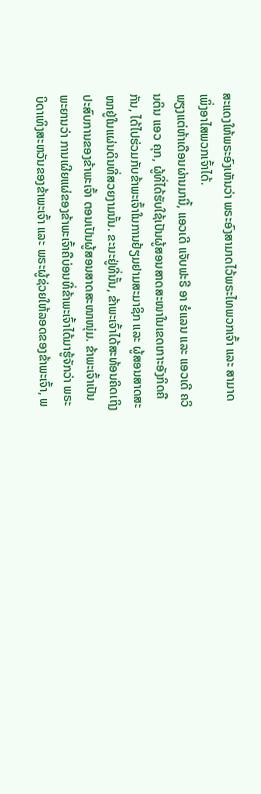ສະແດງໃຫ້ພຣະອົງເຫັນວ່າ ພຣະອົງສາມາດໄວ້ພຣະໄທພວກເຈົ້າ ແລະ ສາມາດເພິ່ງອາໄສພວກເຈົ້າໄດ້.
ພຽງແຕ່ຫ້າເດືອນຜ່ານມານີ້, ແອວເດີ ແຈັບຟະຣີ ອາ ຮໍແລນ ແລະ ແອວເດີ ຄວິນຕິນ ແອວ ຄຸກ, ຜູ້ທີ່ໄດ້ຮັບໃຊ້ເປັນຜູ້ສອນສາດສະໜາໃນເຂດເກາະອັງກິດຄືກັນ, ໄດ້ໄປຮ່ວມກັບຂ້າພະເຈົ້າໃນການຢ້ຽມຢາມສະມາຊິກ ແລະ ຜູ້ສອນສາດສະໜາຢູ່ໃນແຜ່ນດິນທີ່ສວຍງາມນັ້ນ. ຂະນະຢູ່ທີ່ນັ້ນ, ຂ້າພະເຈົ້າໄດ້ສະທ້ອນຄິດເຖິງປະສົບການຂອງຂ້າພະເຈົ້າ ຕອນເປັນຜູ້ສອນສາດສະໜາໜຸ່ມ. ຂ້າພະເຈົ້າເປັນພະຍານວ່າ ການເຜີຍແຜ່ຂອງຂ້າພະເຈົ້າຄືບ່ອນທີ່ຂ້າພະເຈົ້າໄດ້ມາຮູ້ຈັກວ່າ ພຣະບິດາເທິງສະຫວັນຂອງຂ້າພະເຈົ້າ ແລະ ພຣະຜູ້ຊ່ວຍໃຫ້ລອດຂອງຂ້າພະເຈົ້າ, ພ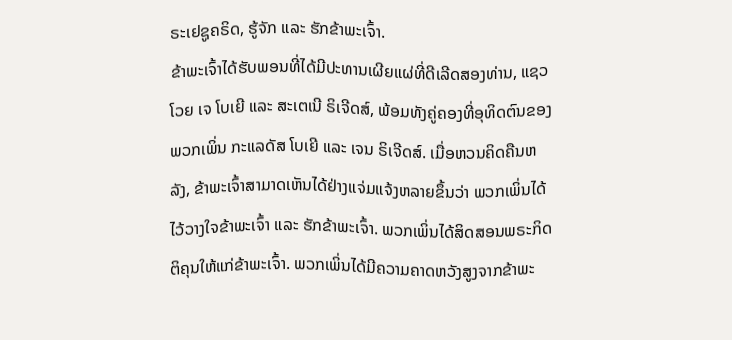ຣະເຢຊູຄຣິດ, ຮູ້ຈັກ ແລະ ຮັກຂ້າພະເຈົ້າ.
ຂ້າພະເຈົ້າໄດ້ຮັບພອນທີ່ໄດ້ມີປະທານເຜີຍແຜ່ທີ່ດີເລີດສອງທ່ານ, ແຊວໂວຍ ເຈ ໂບເຍີ ແລະ ສະເຕເນີ ຣິເຈີດສ໌, ພ້ອມທັງຄູ່ຄອງທີ່ອຸທິດຕົນຂອງພວກເພິ່ນ ກະແລດັສ ໂບເຍີ ແລະ ເຈນ ຣິເຈີດສ໌. ເມື່ອຫວນຄິດຄືນຫລັງ, ຂ້າພະເຈົ້າສາມາດເຫັນໄດ້ຢ່າງແຈ່ມແຈ້ງຫລາຍຂຶ້ນວ່າ ພວກເພິ່ນໄດ້ໄວ້ວາງໃຈຂ້າພະເຈົ້າ ແລະ ຮັກຂ້າພະເຈົ້າ. ພວກເພິ່ນໄດ້ສິດສອນພຣະກິດຕິຄຸນໃຫ້ແກ່ຂ້າພະເຈົ້າ. ພວກເພິ່ນໄດ້ມີຄວາມຄາດຫວັງສູງຈາກຂ້າພະ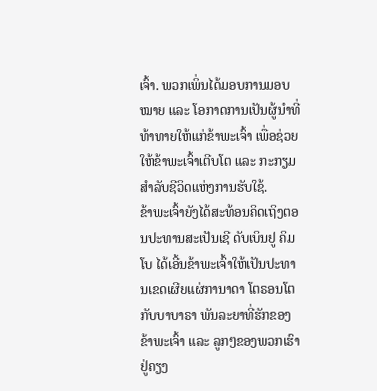ເຈົ້າ. ພວກເພິ່ນໄດ້ມອບການມອບໝາຍ ແລະ ໂອກາດການເປັນຜູ້ນຳທີ່ທ້າທາຍໃຫ້ແກ່ຂ້າພະເຈົ້າ ເພື່ອຊ່ວຍໃຫ້ຂ້າພະເຈົ້າເຕີບໂຕ ແລະ ກະກຽມສຳລັບຊີວິດແຫ່ງການຮັບໃຊ້.
ຂ້າພະເຈົ້າຍັງໄດ້ສະທ້ອນຄິດເຖິງຕອນປະທານສະເປັນເຊີ ດັບເບິນຢູ ຄິມໂບ ໄດ້ເອີ້ນຂ້າພະເຈົ້າໃຫ້ເປັນປະທານເຂດເຜີຍແຜ່ການາດາ ໂຕຣອນໂຕ ກັບບາບາຣາ ພັນລະຍາທີ່ຮັກຂອງຂ້າພະເຈົ້າ ແລະ ລູກໆຂອງພວກເຮົາຢູ່ຄຽງ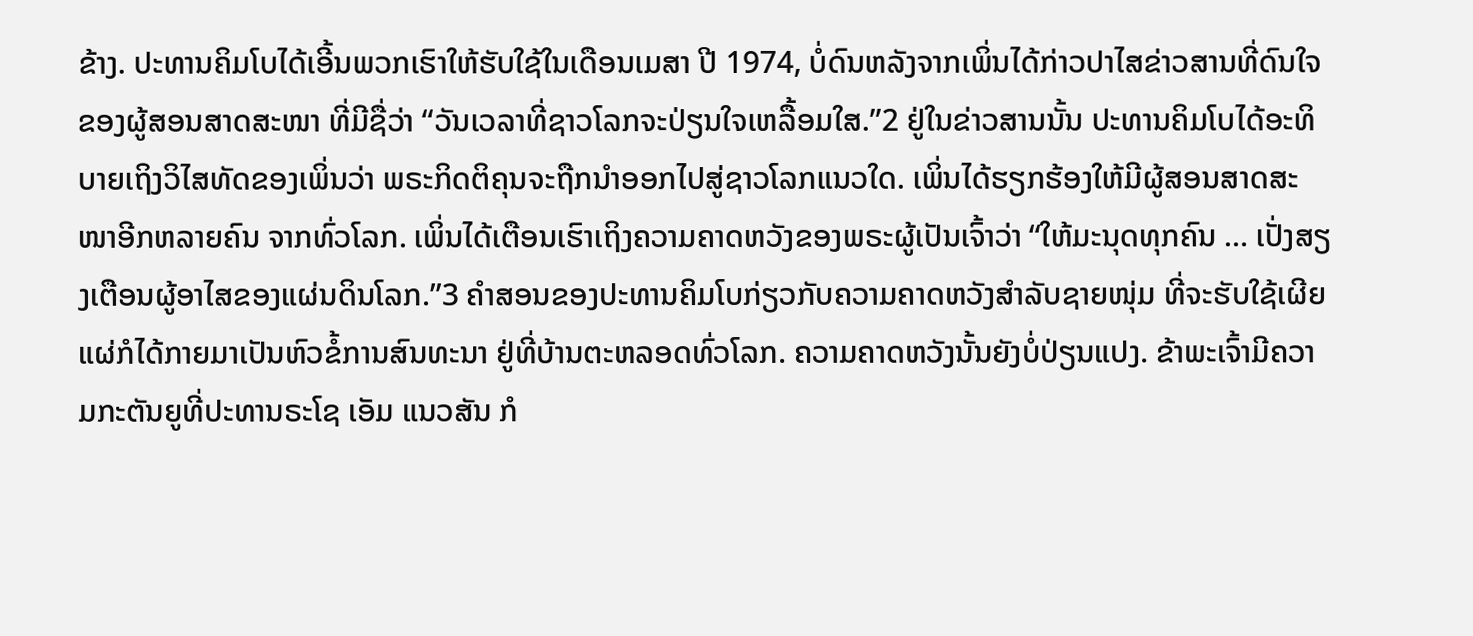ຂ້າງ. ປະທານຄິມໂບໄດ້ເອີ້ນພວກເຮົາໃຫ້ຮັບໃຊ້ໃນເດືອນເມສາ ປີ 1974, ບໍ່ດົນຫລັງຈາກເພິ່ນໄດ້ກ່າວປາໄສຂ່າວສານທີ່ດົນໃຈຂອງຜູ້ສອນສາດສະໜາ ທີ່ມີຊື່ວ່າ “ວັນເວລາທີ່ຊາວໂລກຈະປ່ຽນໃຈເຫລື້ອມໃສ.”2 ຢູ່ໃນຂ່າວສານນັ້ນ ປະທານຄິມໂບໄດ້ອະທິບາຍເຖິງວິໄສທັດຂອງເພິ່ນວ່າ ພຣະກິດຕິຄຸນຈະຖືກນຳອອກໄປສູ່ຊາວໂລກແນວໃດ. ເພິ່ນໄດ້ຮຽກຮ້ອງໃຫ້ມີຜູ້ສອນສາດສະໜາອີກຫລາຍຄົນ ຈາກທົ່ວໂລກ. ເພິ່ນໄດ້ເຕືອນເຮົາເຖິງຄວາມຄາດຫວັງຂອງພຣະຜູ້ເປັນເຈົ້າວ່າ “ໃຫ້ມະນຸດທຸກຄົນ … ເປັ່ງສຽງເຕືອນຜູ້ອາໄສຂອງແຜ່ນດິນໂລກ.”3 ຄຳສອນຂອງປະທານຄິມໂບກ່ຽວກັບຄວາມຄາດຫວັງສຳລັບຊາຍໜຸ່ມ ທີ່ຈະຮັບໃຊ້ເຜີຍແຜ່ກໍໄດ້ກາຍມາເປັນຫົວຂໍ້ການສົນທະນາ ຢູ່ທີ່ບ້ານຕະຫລອດທົ່ວໂລກ. ຄວາມຄາດຫວັງນັ້ນຍັງບໍ່ປ່ຽນແປງ. ຂ້າພະເຈົ້າມີຄວາມກະຕັນຍູທີ່ປະທານຣະໂຊ ເອັມ ແນວສັນ ກໍ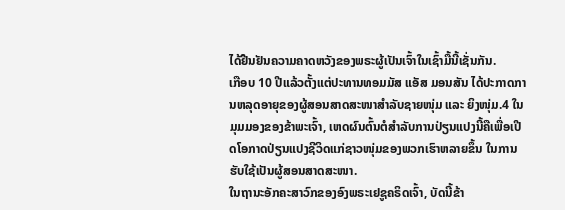ໄດ້ຢືນຢັນຄວາມຄາດຫວັງຂອງພຣະຜູ້ເປັນເຈົ້າໃນເຊົ້າມື້ນີ້ເຊັ່ນກັນ.
ເກືອບ 10 ປີແລ້ວຕັ້ງແຕ່ປະທານທອມມັສ ແອັສ ມອນສັນ ໄດ້ປະກາດການຫລຸດອາຍຸຂອງຜູ້ສອນສາດສະໜາສຳລັບຊາຍໜຸ່ມ ແລະ ຍິງໜຸ່ມ.4 ໃນມຸມມອງຂອງຂ້າພະເຈົ້າ, ເຫດຜົນຕົ້ນຕໍສຳລັບການປ່ຽນແປງນີ້ຄືເພື່ອເປີດໂອກາດປ່ຽນແປງຊີວິດແກ່ຊາວໜຸ່ມຂອງພວກເຮົາຫລາຍຂຶ້ນ ໃນການຮັບໃຊ້ເປັນຜູ້ສອນສາດສະໜາ.
ໃນຖານະອັກຄະສາວົກຂອງອົງພຣະເຢຊູຄຣິດເຈົ້າ, ບັດນີ້ຂ້າ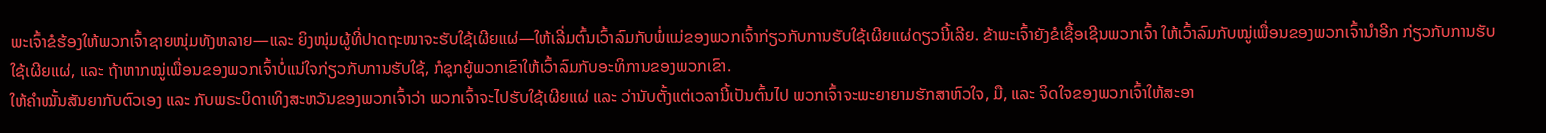ພະເຈົ້າຂໍຮ້ອງໃຫ້ພວກເຈົ້າຊາຍໜຸ່ມທັງຫລາຍ—ແລະ ຍິງໜຸ່ມຜູ້ທີ່ປາດຖະໜາຈະຮັບໃຊ້ເຜີຍແຜ່—ໃຫ້ເລີ່ມຕົ້ນເວົ້າລົມກັບພໍ່ແມ່ຂອງພວກເຈົ້າກ່ຽວກັບການຮັບໃຊ້ເຜີຍແຜ່ດຽວນີ້ເລີຍ. ຂ້າພະເຈົ້າຍັງຂໍເຊື້ອເຊີນພວກເຈົ້າ ໃຫ້ເວົ້າລົມກັບໝູ່ເພື່ອນຂອງພວກເຈົ້ານຳອີກ ກ່ຽວກັບການຮັບໃຊ້ເຜີຍແຜ່, ແລະ ຖ້າຫາກໝູ່ເພື່ອນຂອງພວກເຈົ້າບໍ່ແນ່ໃຈກ່ຽວກັບການຮັບໃຊ້, ກໍຊຸກຍູ້ພວກເຂົາໃຫ້ເວົ້າລົມກັບອະທິການຂອງພວກເຂົາ.
ໃຫ້ຄຳໝັ້ນສັນຍາກັບຕົວເອງ ແລະ ກັບພຣະບິດາເທິງສະຫວັນຂອງພວກເຈົ້າວ່າ ພວກເຈົ້າຈະໄປຮັບໃຊ້ເຜີຍແຜ່ ແລະ ວ່ານັບຕັ້ງແຕ່ເວລານີ້ເປັນຕົ້ນໄປ ພວກເຈົ້າຈະພະຍາຍາມຮັກສາຫົວໃຈ, ມື, ແລະ ຈິດໃຈຂອງພວກເຈົ້າໃຫ້ສະອາ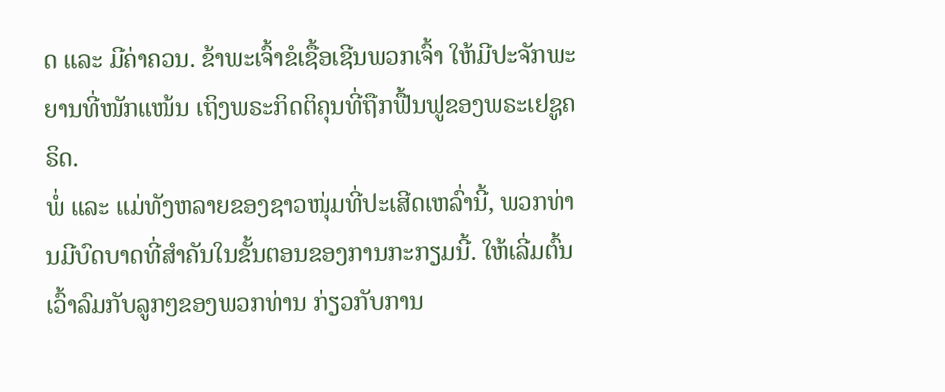ດ ແລະ ມີຄ່າຄວນ. ຂ້າພະເຈົ້າຂໍເຊື້ອເຊີນພວກເຈົ້າ ໃຫ້ມີປະຈັກພະຍານທີ່ໜັກແໜ້ນ ເຖິງພຣະກິດຕິຄຸນທີ່ຖືກຟື້ນຟູຂອງພຣະເຢຊູຄຣິດ.
ພໍ່ ແລະ ແມ່ທັງຫລາຍຂອງຊາວໜຸ່ມທີ່ປະເສີດເຫລົ່ານີ້, ພວກທ່ານມີບົດບາດທີ່ສຳຄັນໃນຂັ້ນຕອນຂອງການກະກຽມນີ້. ໃຫ້ເລີ່ມຕົ້ນເວົ້າລົມກັບລູກໆຂອງພວກທ່ານ ກ່ຽວກັບການ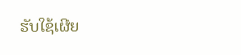ຮັບໃຊ້ເຜີຍ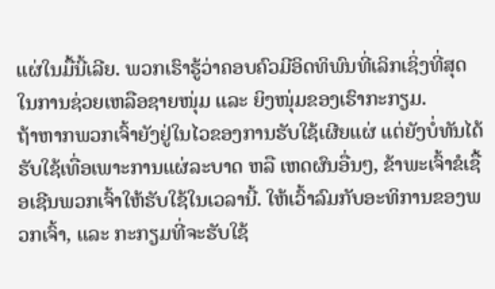ແຜ່ໃນມື້ນີ້ເລີຍ. ພວກເຮົາຮູ້ວ່າຄອບຄົວມີອິດທິພົນທີ່ເລິກເຊິ່ງທີ່ສຸດ ໃນການຊ່ວຍເຫລືອຊາຍໜຸ່ມ ແລະ ຍິງໜຸ່ມຂອງເຮົາກະກຽມ.
ຖ້າຫາກພວກເຈົ້າຍັງຢູ່ໃນໄວຂອງການຮັບໃຊ້ເຜີຍແຜ່ ແຕ່ຍັງບໍ່ທັນໄດ້ຮັບໃຊ້ເທື່ອເພາະການແຜ່ລະບາດ ຫລື ເຫດຜົນອື່ນໆ, ຂ້າພະເຈົ້າຂໍເຊື້ອເຊີນພວກເຈົ້າໃຫ້ຮັບໃຊ້ໃນເວລານີ້. ໃຫ້ເວົ້າລົມກັບອະທິການຂອງພວກເຈົ້າ, ແລະ ກະກຽມທີ່ຈະຮັບໃຊ້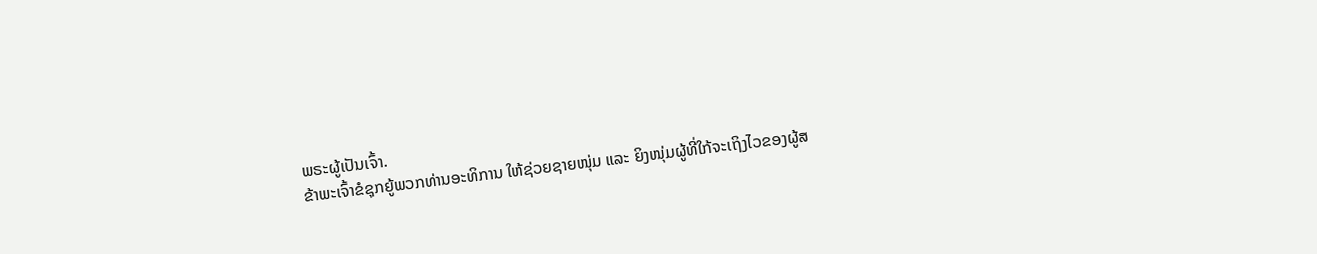ພຣະຜູ້ເປັນເຈົ້າ.
ຂ້າພະເຈົ້າຂໍຊຸກຍູ້ພວກທ່ານອະທິການ ໃຫ້ຊ່ວຍຊາຍໜຸ່ມ ແລະ ຍິງໜຸ່ມຜູ້ທີ່ໃກ້ຈະເຖິງໄວຂອງຜູ້ສ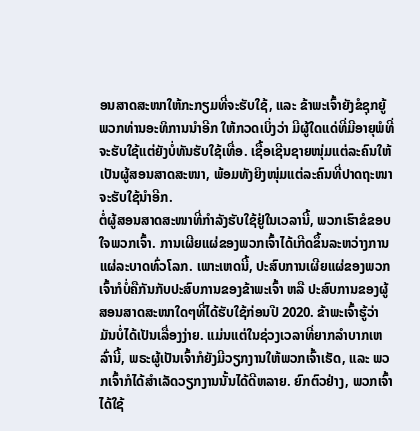ອນສາດສະໜາໃຫ້ກະກຽມທີ່ຈະຮັບໃຊ້, ແລະ ຂ້າພະເຈົ້າຍັງຂໍຊຸກຍູ້ພວກທ່ານອະທິການນຳອີກ ໃຫ້ກວດເບິ່ງວ່າ ມີຜູ້ໃດແດ່ທີ່ມີອາຍຸພໍທີ່ຈະຮັບໃຊ້ແຕ່ຍັງບໍ່ທັນຮັບໃຊ້ເທື່ອ. ເຊື້ອເຊີນຊາຍໜຸ່ມແຕ່ລະຄົນໃຫ້ເປັນຜູ້ສອນສາດສະໜາ, ພ້ອມທັງຍິງໜຸ່ມແຕ່ລະຄົນທີ່ປາດຖະໜາຈະຮັບໃຊ້ນຳອີກ.
ຕໍ່ຜູ້ສອນສາດສະໜາທີ່ກຳລັງຮັບໃຊ້ຢູ່ໃນເວລານີ້, ພວກເຮົາຂໍຂອບໃຈພວກເຈົ້າ. ການເຜີຍແຜ່ຂອງພວກເຈົ້າໄດ້ເກີດຂຶ້ນລະຫວ່າງການແຜ່ລະບາດທົ່ວໂລກ. ເພາະເຫດນີ້, ປະສົບການເຜີຍແຜ່ຂອງພວກເຈົ້າກໍບໍ່ຄືກັນກັບປະສົບການຂອງຂ້າພະເຈົ້າ ຫລື ປະສົບການຂອງຜູ້ສອນສາດສະໜາໃດໆທີ່ໄດ້ຮັບໃຊ້ກ່ອນປີ 2020. ຂ້າພະເຈົ້າຮູ້ວ່າ ມັນບໍ່ໄດ້ເປັນເລື່ອງງ່າຍ. ແມ່ນແຕ່ໃນຊ່ວງເວລາທີ່ຍາກລຳບາກເຫລົ່ານີ້, ພຣະຜູ້ເປັນເຈົ້າກໍຍັງມີວຽກງານໃຫ້ພວກເຈົ້າເຮັດ, ແລະ ພວກເຈົ້າກໍໄດ້ສຳເລັດວຽກງານນັ້ນໄດ້ດີຫລາຍ. ຍົກຕົວຢ່າງ, ພວກເຈົ້າໄດ້ໃຊ້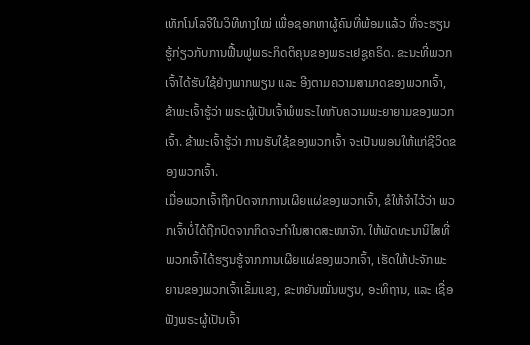ເທັກໂນໂລຈີໃນວິທີທາງໃໝ່ ເພື່ອຊອກຫາຜູ້ຄົນທີ່ພ້ອມແລ້ວ ທີ່ຈະຮຽນຮູ້ກ່ຽວກັບການຟື້ນຟູພຣະກິດຕິຄຸນຂອງພຣະເຢຊູຄຣິດ. ຂະນະທີ່ພວກເຈົ້າໄດ້ຮັບໃຊ້ຢ່າງພາກພຽນ ແລະ ອີງຕາມຄວາມສາມາດຂອງພວກເຈົ້າ, ຂ້າພະເຈົ້າຮູ້ວ່າ ພຣະຜູ້ເປັນເຈົ້າພໍພຣະໄທກັບຄວາມພະຍາຍາມຂອງພວກເຈົ້າ. ຂ້າພະເຈົ້າຮູ້ວ່າ ການຮັບໃຊ້ຂອງພວກເຈົ້າ ຈະເປັນພອນໃຫ້ແກ່ຊີວິດຂອງພວກເຈົ້າ.
ເມື່ອພວກເຈົ້າຖືກປົດຈາກການເຜີຍແຜ່ຂອງພວກເຈົ້າ, ຂໍໃຫ້ຈຳໄວ້ວ່າ ພວກເຈົ້າບໍ່ໄດ້ຖືກປົດຈາກກິດຈະກຳໃນສາດສະໜາຈັກ. ໃຫ້ພັດທະນານິໄສທີ່ພວກເຈົ້າໄດ້ຮຽນຮູ້ຈາກການເຜີຍແຜ່ຂອງພວກເຈົ້າ, ເຮັດໃຫ້ປະຈັກພະຍານຂອງພວກເຈົ້າເຂັ້ມແຂງ, ຂະຫຍັນໝັ່ນພຽນ, ອະທິຖານ, ແລະ ເຊື່ອຟັງພຣະຜູ້ເປັນເຈົ້າ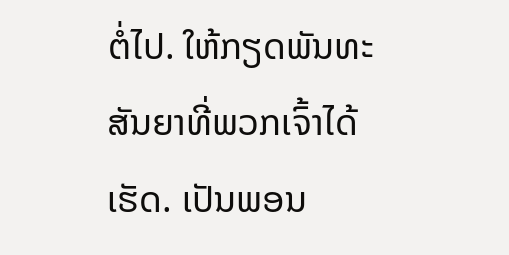ຕໍ່ໄປ. ໃຫ້ກຽດພັນທະສັນຍາທີ່ພວກເຈົ້າໄດ້ເຮັດ. ເປັນພອນ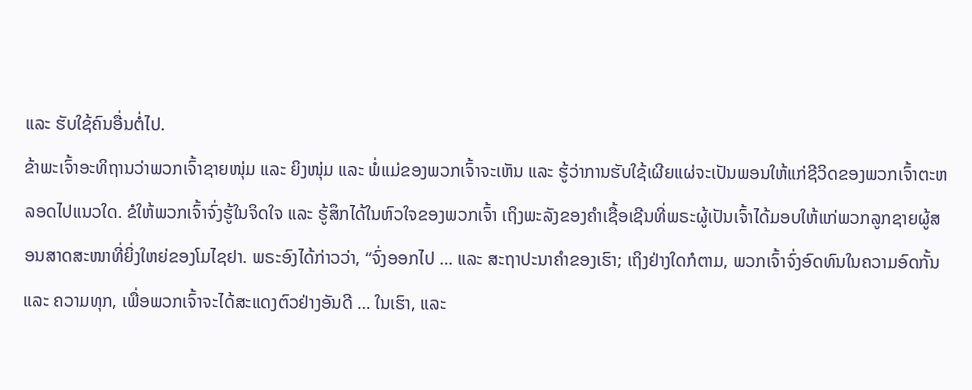ແລະ ຮັບໃຊ້ຄົນອື່ນຕໍ່ໄປ.
ຂ້າພະເຈົ້າອະທິຖານວ່າພວກເຈົ້າຊາຍໜຸ່ມ ແລະ ຍິງໜຸ່ມ ແລະ ພໍ່ແມ່ຂອງພວກເຈົ້າຈະເຫັນ ແລະ ຮູ້ວ່າການຮັບໃຊ້ເຜີຍແຜ່ຈະເປັນພອນໃຫ້ແກ່ຊີວິດຂອງພວກເຈົ້າຕະຫລອດໄປແນວໃດ. ຂໍໃຫ້ພວກເຈົ້າຈົ່ງຮູ້ໃນຈິດໃຈ ແລະ ຮູ້ສຶກໄດ້ໃນຫົວໃຈຂອງພວກເຈົ້າ ເຖິງພະລັງຂອງຄຳເຊື້ອເຊີນທີ່ພຣະຜູ້ເປັນເຈົ້າໄດ້ມອບໃຫ້ແກ່ພວກລູກຊາຍຜູ້ສອນສາດສະໜາທີ່ຍິ່ງໃຫຍ່ຂອງໂມໄຊຢາ. ພຣະອົງໄດ້ກ່າວວ່າ, “ຈົ່ງອອກໄປ … ແລະ ສະຖາປະນາຄຳຂອງເຮົາ; ເຖິງຢ່າງໃດກໍຕາມ, ພວກເຈົ້າຈົ່ງອົດທົນໃນຄວາມອົດກັ້ນ ແລະ ຄວາມທຸກ, ເພື່ອພວກເຈົ້າຈະໄດ້ສະແດງຕົວຢ່າງອັນດີ … ໃນເຮົາ, ແລະ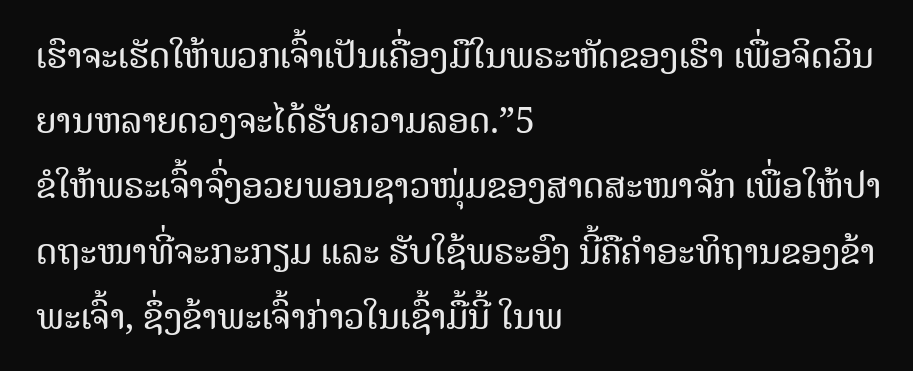ເຮົາຈະເຮັດໃຫ້ພວກເຈົ້າເປັນເຄື່ອງມືໃນພຣະຫັດຂອງເຮົາ ເພື່ອຈິດວິນຍານຫລາຍດວງຈະໄດ້ຮັບຄວາມລອດ.”5
ຂໍໃຫ້ພຣະເຈົ້າຈົ່ງອວຍພອນຊາວໜຸ່ມຂອງສາດສະໜາຈັກ ເພື່ອໃຫ້ປາດຖະໜາທີ່ຈະກະກຽມ ແລະ ຮັບໃຊ້ພຣະອົງ ນີ້ຄືຄຳອະທິຖານຂອງຂ້າພະເຈົ້າ, ຊຶ່ງຂ້າພະເຈົ້າກ່າວໃນເຊົ້າມື້ນີ້ ໃນພ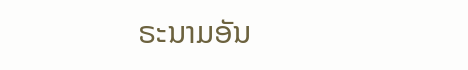ຣະນາມອັນ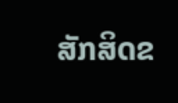ສັກສິດຂ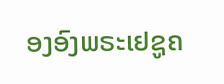ອງອົງພຣະເຢຊູຄ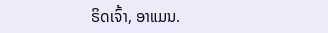ຣິດເຈົ້າ, ອາແມນ.